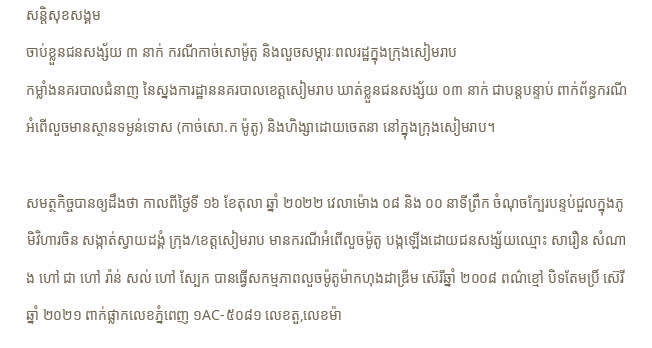សន្តិសុខសង្គម
ចាប់ខ្លួនជនសង្ស័យ ៣ នាក់ ករណីកាច់សោម៉ូតូ និងលួចសម្ភារៈពលរដ្ឋក្នុងក្រុងសៀមរាប
កម្លាំងនគរបាលជំនាញ នៃស្នងការដ្ឋាននគរបាលខេត្តសៀមរាប ឃាត់ខ្លួនជនសង្ស័យ ០៣ នាក់ ជាបន្តបន្ទាប់ ពាក់ព័ន្ធករណីអំពើលួចមានស្ថានទម្ងន់ទោស (កាច់សោ.ក ម៉ូតូ) និងហិង្សាដោយចេតនា នៅក្នុងក្រុងសៀមរាប។

សមត្ថកិច្ចបានឲ្យដឹងថា កាលពីថ្ងៃទី ១៦ ខែតុលា ឆ្នាំ ២០២២ វេលាម៉ោង ០៨ និង ០០ នាទីព្រឹក ចំណុចក្បែរបន្ទប់ជួលក្នុងភូមិវិហារចិន សង្កាត់ស្វាយដង្គំ ក្រុង/ខេត្តសៀមរាប មានករណីអំពើលួចម៉ូតូ បង្កឡើងដោយជនសង្ស័យឈ្មោះ សារឿន សំណាង ហៅ ជា ហៅ រ៉ាន់ សល់ ហៅ ស្បែក បានធ្វើសកម្មភាពលួចម៉ូតូម៉ាកហុងដាឌ្រីម ស៊េរីឆ្នាំ ២០០៨ ពណ៌ខ្មៅ បិទតែមប្រិ៍ ស៊េរីឆ្នាំ ២០២១ ពាក់ផ្លាកលេខភ្នំពេញ ១AC-៥០៨១ លេខតួ,លេខម៉ា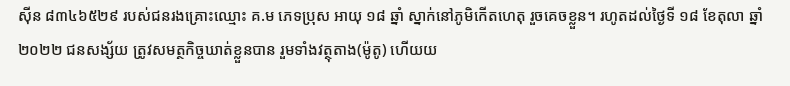ស៊ីន ៨៣៤៦៥២៩ របស់ជនរងគ្រោះឈ្មោះ គ.ម ភេទប្រុស អាយុ ១៨ ឆ្នាំ ស្នាក់នៅភូមិកើតហេតុ រួចគេចខ្លួន។ រហូតដល់ថ្ងៃទី ១៨ ខែតុលា ឆ្នាំ ២០២២ ជនសង្ស័យ ត្រូវសមត្ថកិច្ចឃាត់ខ្លួនបាន រួមទាំងវត្ថុតាង(ម៉ូតូ) ហើយយ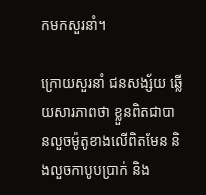កមកសួរនាំ។

ក្រោយសួរនាំ ជនសង្ស័យ ឆ្លើយសារភាពថា ខ្លួនពិតជាបានលួចម៉ូតូខាងលើពិតមែន និងលួចកាបូបប្រាក់ និង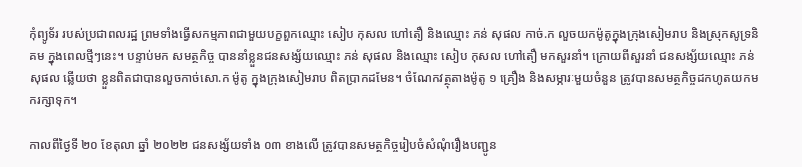កុំព្យូទ័រ របស់ប្រជាពលរដ្ឋ ព្រមទាំងធ្វើសកម្មភាពជាមួយបក្ខពួកឈ្មោះ សៀប កុសល ហៅតឿ និងឈ្មោះ ភន់ សុផល កាច់.ក លួចយកម៉ូតូក្នុងក្រុងសៀមរាប និងស្រុកសូទ្រនិគម ក្នុងពេលថ្មីៗនេះ។ បន្ទាប់មក សមត្ថកិច្ច បាននាំខ្លួនជនសង្ស័យឈ្មោះ ភន់ សុផល និងឈ្មោះ សៀប កុសល ហៅតឿ មកសួរនាំ។ ក្រោយពីសួរនាំ ជនសង្ស័យឈ្មោះ ភន់ សុផល ឆ្លើយថា ខ្លួនពិតជាបានលួចកាច់សោ.ក ម៉ូតូ ក្នុងក្រុងសៀមរាប ពិតប្រាកដមែន។ ចំណែកវត្ថុតាងម៉ូតូ ១ គ្រឿង និងសម្ភារៈមួយចំនួន ត្រូវបានសមត្ថកិច្ចដកហូតយកមករក្សាទុក។

កាលពីថ្ងៃទី ២០ ខែតុលា ឆ្នាំ ២០២២ ជនសង្ស័យទាំង ០៣ ខាងលើ ត្រូវបានសមត្ថកិច្ចរៀបចំសំណុំរឿងបញ្ជូន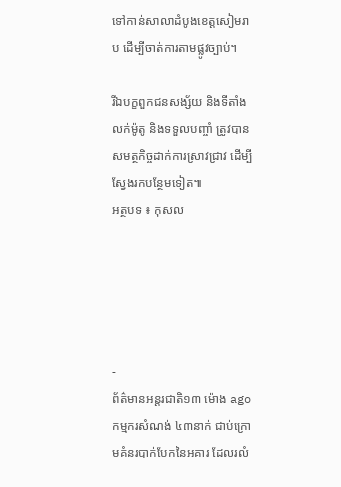ទៅកាន់សាលាដំបូងខេត្តសៀមរាប ដើម្បីចាត់ការតាមផ្លូវច្បាប់។

រីឯបក្ខពួកជនសង្ស័យ និងទីតាំងលក់ម៉ូតូ និងទទួលបញ្ចាំ ត្រូវបានសមត្ថកិច្ចដាក់ការស្រាវជ្រាវ ដើម្បីស្វែងរកបន្ថែមទៀត៕
អត្ថបទ ៖ កុសល





-
ព័ត៌មានអន្ដរជាតិ១៣ ម៉ោង ago
កម្មករសំណង់ ៤៣នាក់ ជាប់ក្រោមគំនរបាក់បែកនៃអគារ ដែលរលំ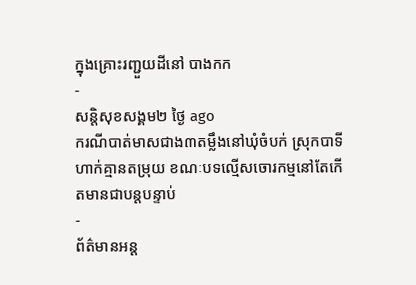ក្នុងគ្រោះរញ្ជួយដីនៅ បាងកក
-
សន្តិសុខសង្គម២ ថ្ងៃ ago
ករណីបាត់មាសជាង៣តម្លឹងនៅឃុំចំបក់ ស្រុកបាទី ហាក់គ្មានតម្រុយ ខណៈបទល្មើសចោរកម្មនៅតែកើតមានជាបន្តបន្ទាប់
-
ព័ត៌មានអន្ដ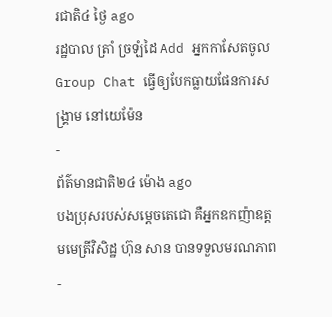រជាតិ៤ ថ្ងៃ ago
រដ្ឋបាល ត្រាំ ច្រឡំដៃ Add អ្នកកាសែតចូល Group Chat ធ្វើឲ្យបែកធ្លាយផែនការសង្គ្រាម នៅយេម៉ែន
-
ព័ត៌មានជាតិ២៤ ម៉ោង ago
បងប្រុសរបស់សម្ដេចតេជោ គឺអ្នកឧកញ៉ាឧត្តមមេត្រីវិសិដ្ឋ ហ៊ុន សាន បានទទួលមរណភាព
-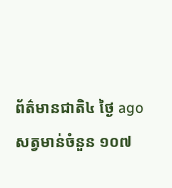ព័ត៌មានជាតិ៤ ថ្ងៃ ago
សត្វមាន់ចំនួន ១០៧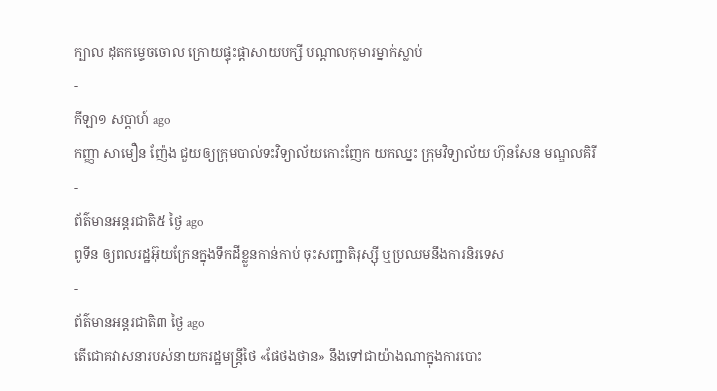ក្បាល ដុតកម្ទេចចោល ក្រោយផ្ទុះផ្ដាសាយបក្សី បណ្តាលកុមារម្នាក់ស្លាប់
-
កីឡា១ សប្តាហ៍ ago
កញ្ញា សាមឿន ញ៉ែង ជួយឲ្យក្រុមបាល់ទះវិទ្យាល័យកោះញែក យកឈ្នះ ក្រុមវិទ្យាល័យ ហ៊ុនសែន មណ្ឌលគិរី
-
ព័ត៌មានអន្ដរជាតិ៥ ថ្ងៃ ago
ពូទីន ឲ្យពលរដ្ឋអ៊ុយក្រែនក្នុងទឹកដីខ្លួនកាន់កាប់ ចុះសញ្ជាតិរុស្ស៊ី ឬប្រឈមនឹងការនិរទេស
-
ព័ត៌មានអន្ដរជាតិ៣ ថ្ងៃ ago
តើជោគវាសនារបស់នាយករដ្ឋមន្ត្រីថៃ «ផែថងថាន» នឹងទៅជាយ៉ាងណាក្នុងការបោះ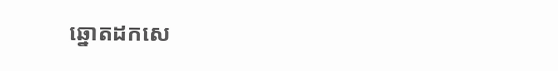ឆ្នោតដកសេ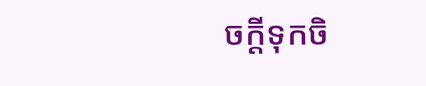ចក្តីទុកចិ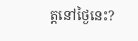ត្តនៅថ្ងៃនេះ?